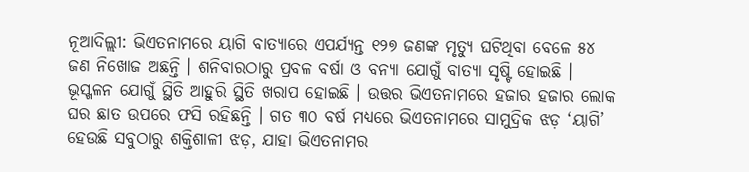ନୂଆଦିଲ୍ଲୀ: ଭିଏତନାମରେ ୟାଗି ବାତ୍ୟାରେ ଏପର୍ଯ୍ୟନ୍ତ ୧୨୭ ଜଣଙ୍କ ମୃତ୍ୟୁ ଘଟିଥିବା ବେଳେ ୫୪ ଜଣ ନିଖୋଜ ଅଛନ୍ତି । ଶନିବାରଠାରୁ ପ୍ରବଳ ବର୍ଷା ଓ ବନ୍ୟା ଯୋଗୁଁ ବାତ୍ୟା ସୃଷ୍ଟି ହୋଇଛି । ଭୂସ୍ଖଳନ ଯୋଗୁଁ ସ୍ଥିତି ଆହୁରି ସ୍ଥିତି ଖରାପ ହୋଇଛି । ଉତ୍ତର ଭିଏତନାମରେ ହଜାର ହଜାର ଲୋକ ଘର ଛାତ ଉପରେ ଫସି ରହିଛନ୍ତି । ଗତ ୩୦ ବର୍ଷ ମଧ୍ୟରେ ଭିଏତନାମରେ ସାମୁଦ୍ରିକ ଝଡ଼ ‘ୟାଗି’ ହେଉଛି ସବୁଠାରୁ ଶକ୍ତିଶାଳୀ ଝଡ଼, ଯାହା ଭିଏତନାମର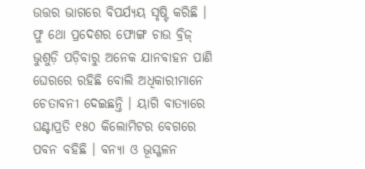ଉତ୍ତର ଭାଗରେ ବିପର୍ଯ୍ୟୟ ସୃଷ୍ଟି କରିଛି ।
ଫୁ ଥୋ ପ୍ରଦେଶର ଫୋଙ୍ଗ ଚାଉ ବ୍ରିଜ୍ ଭୁଶୁଡ଼ି ପଡ଼ିବାରୁ ଅନେକ ଯାନବାହନ ପାଣି ଘେରରେ ରହିଛି ବୋଲି ଅଧିକାରୀମାନେ ଚେତାବନୀ ଦେଇଛନ୍ତି । ୟାଗି ବାତ୍ୟାରେ ଘଣ୍ଟାପ୍ରତି ୧୫୦ କିଲୋମିଟର ବେଗରେ ପବନ ବହିଛି । ବନ୍ୟା ଓ ଭୂସ୍ଖଳନ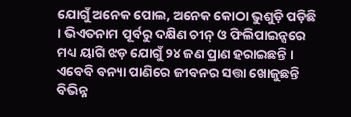ଯୋଗୁଁ ଅନେକ ପୋଲ, ଅନେକ କୋଠା ଭୁଶୁଡ଼ି ପଡ଼ିଛି । ଭିଏତନାମ ପୂର୍ବରୁ ଦକ୍ଷିଣ ଚୀନ୍ ଓ ଫିଲିପାଇନ୍ସରେ ମଧ୍ୟ ୟାଗି ଝଡ଼ ଯୋଗୁଁ ୨୪ ଜଣ ପ୍ରାଣ ହରାଇଛନ୍ତି । ଏବେବି ବନ୍ୟା ପାଣିରେ ଜୀବନର ସତ୍ତା ଖୋଜୁଛନ୍ତି ବିଭିନ୍ନ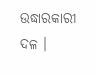ଉଦ୍ଧାରକାରୀ ଦଳ ।